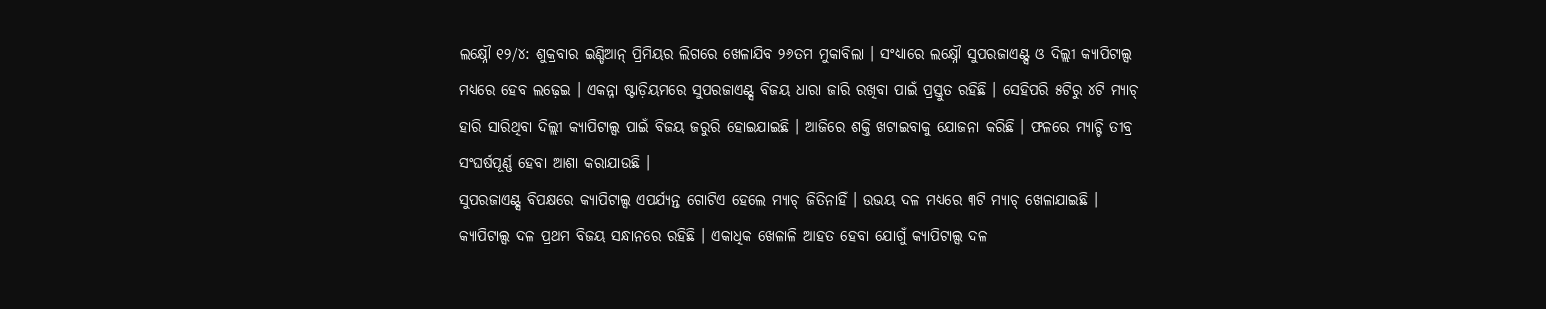ଲକ୍ଷ୍ନୌ ୧୨/୪: ଶୁକ୍ରବାର ଇଣ୍ଡିଆନ୍ ପ୍ରିମିୟର ଲିଗରେ ଖେଳାଯିବ ୨୬ତମ ମୁକାବିଲା । ସଂଧ୍ୟାରେ ଲକ୍ଷ୍ନୌ ସୁପରଜାଏଣ୍ଟ୍ସ ଓ ଦିଲ୍ଲୀ କ୍ୟାପିଟାଲ୍ସ ମଧ୍ୟରେ ହେବ ଲଢ଼େଇ । ଏକନ୍ନା ଷ୍ଟାଡ଼ିୟମରେ ସୁପରଜାଏଣ୍ଟ୍ସ ବିଜୟ ଧାରା ଜାରି ରଖିବା ପାଇଁ ପ୍ରସ୍ତୁତ ରହିଛି । ସେହିପରି ୫ଟିରୁ ୪ଟି ମ୍ୟାଚ୍ ହାରି ସାରିଥିବା ଦିଲ୍ଲୀ କ୍ୟାପିଟାଲ୍ସ ପାଇଁ ବିଜୟ ଜରୁରି ହୋଇଯାଇଛି । ଆଜିରେ ଶକ୍ତି ଖଟାଇବାକୁ ଯୋଜନା କରିଛି । ଫଳରେ ମ୍ୟାଚ୍ଟି ତୀବ୍ର ସଂଘର୍ଷପୂର୍ଣ୍ଣ ହେବା ଆଶା କରାଯାଉଛି ।
ସୁପରଜାଏଣ୍ଟ୍ସ ବିପକ୍ଷରେ କ୍ୟାପିଟାଲ୍ସ ଏପର୍ଯ୍ୟନ୍ତ ଗୋଟିଏ ହେଲେ ମ୍ୟାଚ୍ ଜିତିନାହିଁ । ଉଭୟ ଦଳ ମଧ୍ୟରେ ୩ଟି ମ୍ୟାଚ୍ ଖେଳାଯାଇଛି । କ୍ୟାପିଟାଲ୍ସ ଦଳ ପ୍ରଥମ ବିଜୟ ସନ୍ଧାନରେ ରହିଛି । ଏକାଧିକ ଖେଳାଳି ଆହତ ହେବା ଯୋଗୁଁ କ୍ୟାପିଟାଲ୍ସ ଦଳ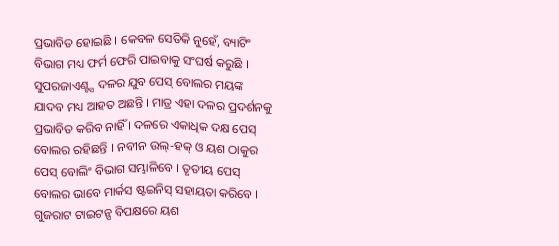ପ୍ରଭାବିତ ହୋଇଛି । କେବଳ ସେତିକି ନୁହେଁ, ବ୍ୟାଟିଂ ବିଭାଗ ମଧ୍ୟ ଫର୍ମ ଫେରି ପାଇବାକୁ ସଂଘର୍ଷ କରୁଛି । ସୁପରଜାଏଣ୍ଟ୍ସ ଦଳର ଯୁବ ପେସ୍ ବୋଲର ମୟଙ୍କ ଯାଦବ ମଧ୍ୟ ଆହତ ଅଛନ୍ତି । ମାତ୍ର ଏହା ଦଳର ପ୍ରଦର୍ଶନକୁ ପ୍ରଭାବିତ କରିବ ନାହିଁ । ଦଳରେ ଏକାଧିକ ଦକ୍ଷ ପେସ୍ ବୋଲର ରହିଛନ୍ତି । ନବୀନ ଉଲ୍-ହକ୍ ଓ ୟଶ ଠାକୁର ପେସ୍ ବୋଲିଂ ବିଭାଗ ସମ୍ଭାଳିବେ । ତୃତୀୟ ପେସ୍ ବୋଲର ଭାବେ ମାର୍କସ ଷ୍ଟଇନିସ୍ ସହାୟତା କରିବେ । ଗୁଜରାଟ ଟାଇଟନ୍ସ ବିପକ୍ଷରେ ୟଶ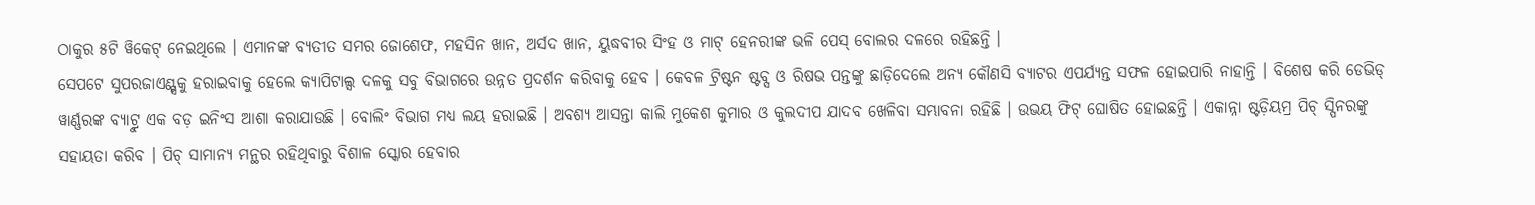ଠାକୁର ୫ଟି ୱିକେଟ୍ ନେଇଥିଲେ । ଏମାନଙ୍କ ବ୍ୟତୀତ ସମର ଜୋଶେଫ, ମହସିନ ଖାନ, ଅର୍ସଦ ଖାନ, ୟୁଦ୍ଧବୀର ସିଂହ ଓ ମାଟ୍ ହେନରୀଙ୍କ ଭଳି ପେସ୍ ବୋଲର ଦଳରେ ରହିଛନ୍ତି ।
ସେପଟେ ସୁପରଜାଏଣ୍ଟ୍ସକୁ ହରାଇବାକୁ ହେଲେ କ୍ୟାପିଟାଲ୍ସ ଦଳକୁ ସବୁ ବିଭାଗରେ ଉନ୍ନତ ପ୍ରଦର୍ଶନ କରିବାକୁ ହେବ । କେବଳ ଟ୍ରିଷ୍ଟନ ଷ୍ଟବ୍ସ ଓ ରିଷଭ ପନ୍ତଙ୍କୁ ଛାଡ଼ିଦେଲେ ଅନ୍ୟ କୌଣସି ବ୍ୟାଟର ଏପର୍ଯ୍ୟନ୍ତ ସଫଳ ହୋଇପାରି ନାହାନ୍ତି । ବିଶେଷ କରି ଡେଭିଡ୍ ୱାର୍ଣ୍ଣରଙ୍କ ବ୍ୟାଟ୍ରୁ ଏକ ବଡ଼ ଇନିଂସ ଆଶା କରାଯାଉଛି । ବୋଲିଂ ବିଭାଗ ମଧ୍ୟ ଲୟ ହରାଇଛି । ଅବଶ୍ୟ ଆସନ୍ତା କାଲି ମୁକେଶ କୁମାର ଓ କୁଲଦୀପ ଯାଦବ ଖେଳିବା ସମ୍ଭାବନା ରହିଛି । ଉଭୟ ଫିଟ୍ ଘୋଷିତ ହୋଇଛନ୍ତି । ଏକାନ୍ନା ଷ୍ଟଡ଼ିୟମ୍ର ପିଚ୍ ସ୍ପିନରଙ୍କୁ ସହାୟତା କରିବ । ପିଚ୍ ସାମାନ୍ୟ ମନ୍ଥର ରହିଥିବାରୁ ବିଶାଳ ସ୍କୋର ହେବାର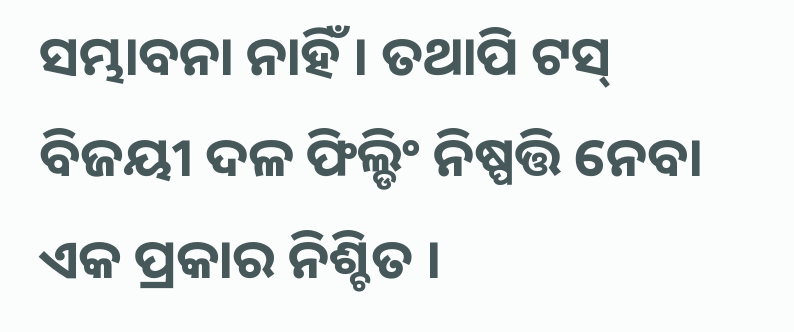ସମ୍ଭାବନା ନାହିଁ । ତଥାପି ଟସ୍ ବିଜୟୀ ଦଳ ଫିଲ୍ଡିଂ ନିଷ୍ପତ୍ତି ନେବା ଏକ ପ୍ରକାର ନିଶ୍ଚିତ ।